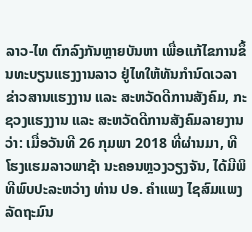ລາວ-ໄທ ຕົກລົງກັນຫຼາຍບັນຫາ ເພື່ອແກ້ໄຂການຂຶ້ນທະບຽນແຮງງານລາວ ຢູ່ໄທໃຫ້ທັນກຳນົດເວລາ
ຂ່າວສານແຮງງານ ແລະ ສະຫວັດດີການສັງຄົມ, ກະຊວງແຮງງານ ແລະ ສະຫວັດດີການສັງຄົມລາຍງານວ່າ: ເມື່ອວັນທີ 26 ກຸມພາ 2018 ທີ່ຜ່ານມາ, ທີໂຮງແຮມລາວພາຊ້າ ນະຄອນຫຼວງວຽງຈັນ, ໄດ້ມີພິທີພົບປະລະຫວ່າງ ທ່ານ ປອ. ຄຳແພງ ໄຊສົມແພງ ລັດຖະມົນ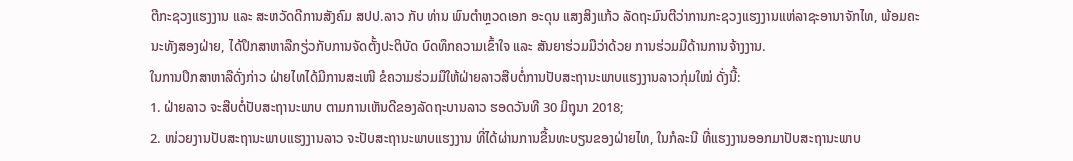ຕີກະຊວງແຮງງານ ແລະ ສະຫວັດດີການສັງຄົມ ສປປ.ລາວ ກັບ ທ່ານ ພົນຕຳຫຼວດເອກ ອະດຸນ ແສງສິງແກ້ວ ລັດຖະມົນຕີວ່າການກະຊວງແຮງງານແຫ່ລາຊະອານາຈັກໄທ, ພ້ອມຄະນະທັງສອງຝ່າຍ, ໄດ້ປຶກສາຫາລືກຽ່ວກັບການຈັດຕັ້ງປະຕິບັດ ບົດທຶກຄວາມເຂົ້າໃຈ ແລະ ສັນຍາຮ່ວມມືວ່າດ້ວຍ ການຮ່ວມມືດ້ານການຈ້າງງານ.
ໃນການປຶກສາຫາລືດັ່ງກ່າວ ຝ່າຍໄທໄດ້ມີການສະເໜີ ຂໍຄວາມຮ່ວມມືໃຫ້ຝ່າຍລາວສືບຕໍ່ການປັບສະຖານະພາບແຮງງານລາວກຸ່ມໃໝ່ ດັ່ງນີ້:
1. ຝ່າຍລາວ ຈະສືບຕໍ່ປັບສະຖານະພາບ ຕາມການເຫັນດີຂອງລັດຖະບານລາວ ຮອດວັນທີ 30 ມິຖຸນາ 2018;
2. ໜ່ວຍງານປັບສະຖານະພາບແຮງງານລາວ ຈະປັບສະຖານະພາບແຮງງານ ທີ່ໄດ້ຜ່ານການຂື້ນທະບຽນຂອງຝ່າຍໄທ, ໃນກໍລະນີ ທີ່ແຮງງານອອກມາປັບສະຖານະພາບ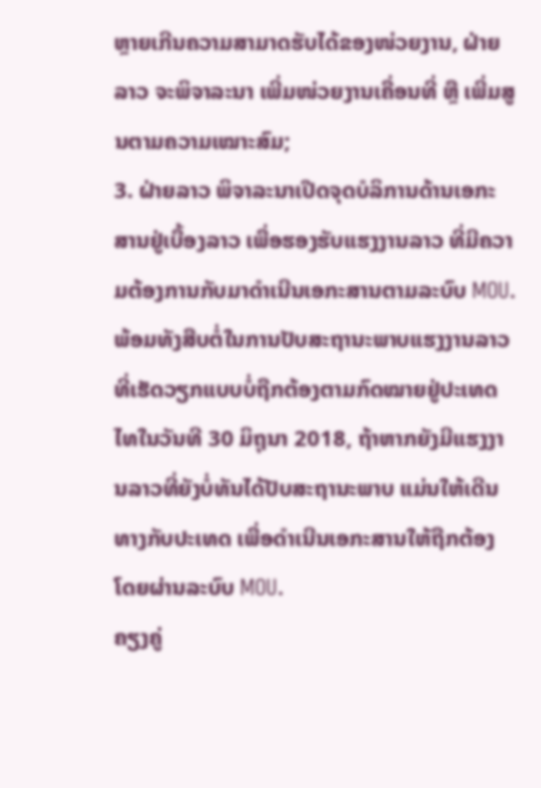ຫຼາຍເກີນຄວາມສາມາດຮັບໄດ້ຂອງໜ່ວຍງານ, ຝ່າຍລາວ ຈະພິຈາລະນາ ເພີ່ມໜ່ວຍງານເຄື່ອນທີ່ ຫຼື ເພີ່ມສູນຕາມຄວາມເໝາະສົມ;
3. ຝ່າຍລາວ ພິຈາລະນາເປີດຈຸດບໍລິການດ້ານເອກະສານຢູ່ເບື້ອງລາວ ເພື່ອຮອງຮັບແຮງງານລາວ ທີ່ມີຄວາມຕ້ອງການກັບມາດຳເນີນເອກະສານຕາມລະບົບ MOU.
ພ້ອມທັງສືບຕໍ່ໃນການປັບສະຖານະພາບແຮງງານລາວທີ່ເຮັດວຽກແບບບໍ່ຖືກຕ້ອງຕາມກົດໝາຍຢູ່ປະເທດໄທໃນວັນທີ 30 ມິຖຸນາ 2018, ຖ້າຫາກຍັງມີແຮງງານລາວທີ່ຍັງບໍ່ທັນໄດ້ປັບສະຖານະພາບ ແມ່ນໃຫ້ເດີນທາງກັບປະເທດ ເພື່ອດຳເນີນເອກະສານໃຫ້ຖືກຕ້ອງ ໂດຍຜ່ານລະບົບ MOU.
ຄຽງຄູ່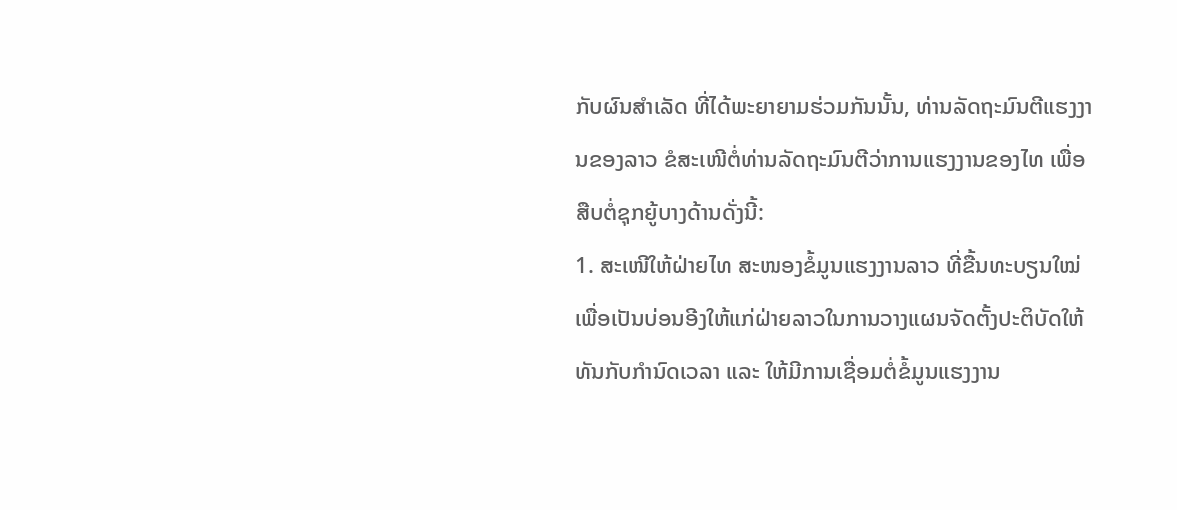ກັບຜົນສຳເລັດ ທີ່ໄດ້ພະຍາຍາມຮ່ວມກັນນັ້ນ, ທ່ານລັດຖະມົນຕີແຮງງານຂອງລາວ ຂໍສະເໜີຕໍ່ທ່ານລັດຖະມົນຕີວ່າການແຮງງານຂອງໄທ ເພື່ອສືບຕໍ່ຊຸກຍູ້ບາງດ້ານດັ່ງນີ້:
1. ສະເໜີໃຫ້ຝ່າຍໄທ ສະໜອງຂໍ້ມູນແຮງງານລາວ ທີ່ຂື້ນທະບຽນໃໝ່ ເພື່ອເປັນບ່ອນອີງໃຫ້ແກ່ຝ່າຍລາວໃນການວາງແຜນຈັດຕັ້ງປະຕິບັດໃຫ້ທັນກັບກຳນົດເວລາ ແລະ ໃຫ້ມີການເຊື່ອມຕໍ່ຂໍ້ມູນແຮງງານ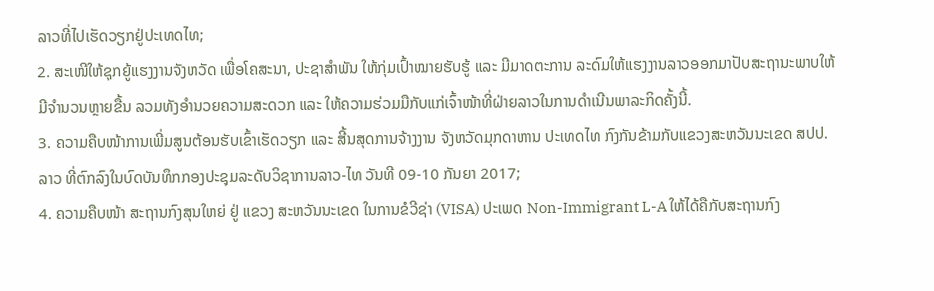ລາວທີ່ໄປເຮັດວຽກຢູ່ປະເທດໄທ;
2. ສະເໜີໃຫ້ຊຸກຍູ້ແຮງງານຈັງຫວັດ ເພື່ອໂຄສະນາ, ປະຊາສຳພັນ ໃຫ້ກຸ່ມເປົ້າໝາຍຮັບຮູ້ ແລະ ມີມາດຕະການ ລະດົມໃຫ້ແຮງງານລາວອອກມາປັບສະຖານະພາບໃຫ້ມີຈຳນວນຫຼາຍຂື້ນ ລວມທັງອຳນວຍຄວາມສະດວກ ແລະ ໃຫ້ຄວາມຮ່ວມມືກັບແກ່ເຈົ້າໜ້າທີ່ຝ່າຍລາວໃນການດຳເນີນພາລະກິດຄັ້ງນີ້.
3. ຄວາມຄືບໜ້າການເພີ່ມສູນຕ້ອນຮັບເຂົ້າເຮັດວຽກ ແລະ ສີ້ນສຸດການຈ້າງງານ ຈັງຫວັດມຸກດາຫານ ປະເທດໄທ ກົງກັນຂ້າມກັບແຂວງສະຫວັນນະເຂດ ສປປ.ລາວ ທີ່ຕົກລົງໃນບົດບັນທຶກກອງປະຊຸມລະດັບວິຊາການລາວ-ໄທ ວັນທີ 09-10 ກັນຍາ 2017;
4. ຄວາມຄືບໜ້າ ສະຖານກົງສຸນໃຫຍ່ ຢູ່ ແຂວງ ສະຫວັນນະເຂດ ໃນການຂໍວີຊ່າ (VISA) ປະເພດ Non-Immigrant L-A ໃຫ້ໄດ້ຄືກັບສະຖານກົງ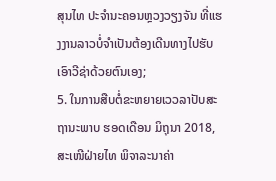ສຸນໄທ ປະຈຳນະຄອນຫຼວງວຽງຈັນ ທີ່ແຮງງານລາວບໍ່ຈຳເປັນຕ້ອງເດີນທາງໄປຮັບເອົາວີຊ່າດ້ວຍຕົນເອງ;
5. ໃນການສືບຕໍ່ຂະຫຍາຍເວວລາປັບສະຖານະພາບ ຮອດເດືອນ ມິຖຸນາ 2018, ສະເໜີຝ່າຍໄທ ພິຈາລະນາຄ່າ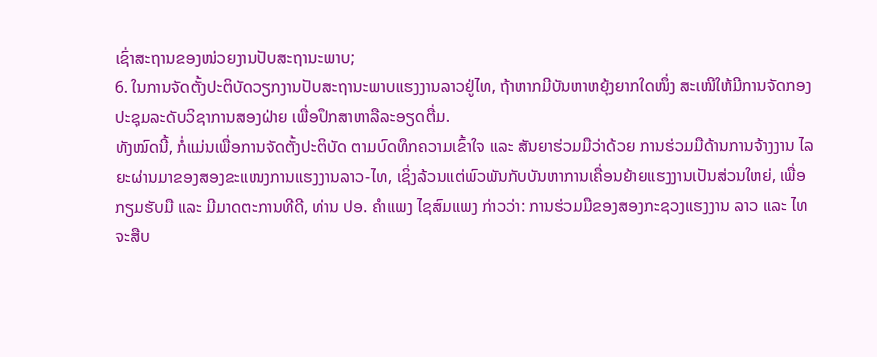ເຊົ່າສະຖານຂອງໜ່ວຍງານປັບສະຖານະພາບ;
6. ໃນການຈັດຕັ້ງປະຕິບັດວຽກງານປັບສະຖານະພາບແຮງງານລາວຢູ່ໄທ, ຖ້າຫາກມີບັນຫາຫຍຸ້ງຍາກໃດໜຶ່ງ ສະເໜີໃຫ້ມີການຈັດກອງປະຊຸມລະດັບວິຊາການສອງຝ່າຍ ເພື່ອປຶກສາຫາລືລະອຽດຕື່ມ.
ທັງໝົດນີ້, ກໍ່ແມ່ນເພື່ອການຈັດຕັ້ງປະຕິບັດ ຕາມບົດທຶກຄວາມເຂົ້າໃຈ ແລະ ສັນຍາຮ່ວມມືວ່າດ້ວຍ ການຮ່ວມມືດ້ານການຈ້າງງານ ໄລຍະຜ່ານມາຂອງສອງຂະແໜງການແຮງງານລາວ-ໄທ, ເຊິ່ງລ້ວນແຕ່ພົວພັນກັບບັນຫາການເຄື່ອນຍ້າຍແຮງງານເປັນສ່ວນໃຫຍ່, ເພື່ອກຽມຮັບມື ແລະ ມີມາດຕະການທີດີ, ທ່ານ ປອ. ຄຳແພງ ໄຊສົມແພງ ກ່າວວ່າ: ການຮ່ວມມືຂອງສອງກະຊວງແຮງງານ ລາວ ແລະ ໄທ ຈະສືບ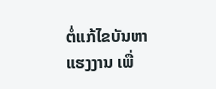ຕໍ່ແກ້ໄຂບັນຫາແຮງງານ ເພື່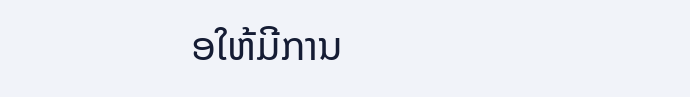ອໃຫ້ມີການ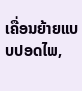ເຄື່ອນຍ້າຍແບບປອດໄພ,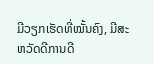ມີວຽກເຮັດທີ່ໝັ້ນຄົງ, ມີສະຫວັດດີການດີ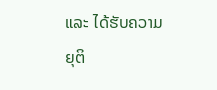ແລະ ໄດ້ຮັບຄວາມຍຸຕິ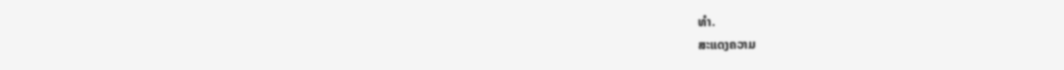ທຳ.
ສະແດງຄວາມ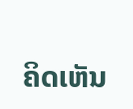ຄິດເຫັນ